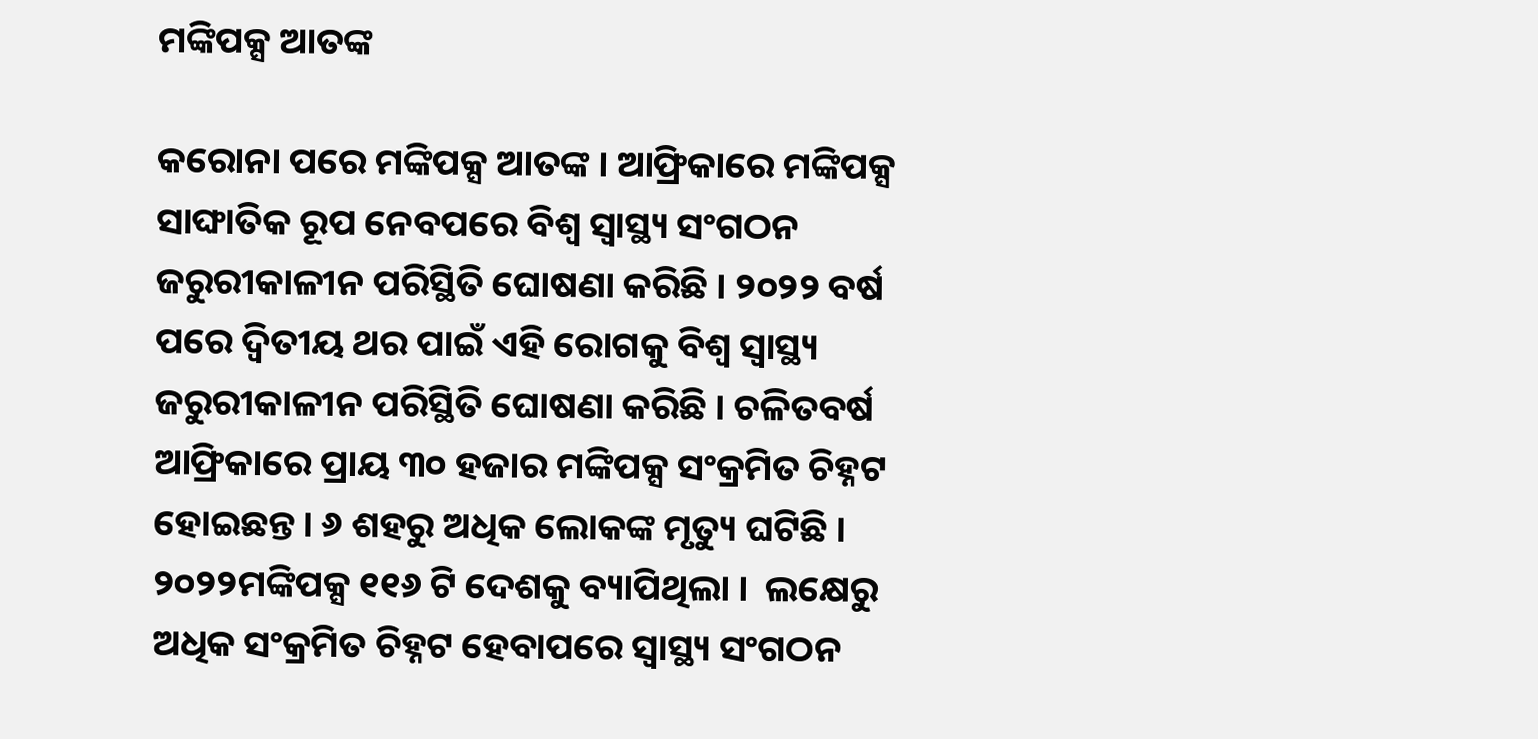ମଙ୍କିପକ୍ସ ଆତଙ୍କ

କରୋନା ପରେ ମଙ୍କିପକ୍ସ ଆତଙ୍କ । ଆଫ୍ରିକାରେ ମଙ୍କିପକ୍ସ ସାଙ୍ଘାତିକ ରୂପ ନେବପରେ ବିଶ୍ୱ ସ୍ୱାସ୍ଥ୍ୟ ସଂଗଠନ ଜରୁରୀକାଳୀନ ପରିସ୍ଥିତି ଘୋଷଣା କରିଛି । ୨୦୨୨ ବର୍ଷ ପରେ ଦ୍ୱିତୀୟ ଥର ପାଇଁ ଏହି ରୋଗକୁ ବିଶ୍ୱ ସ୍ୱାସ୍ଥ୍ୟ ଜରୁରୀକାଳୀନ ପରିସ୍ଥିତି ଘୋଷଣା କରିଛି । ଚଳିତବର୍ଷ ଆଫ୍ରିକାରେ ପ୍ରାୟ ୩୦ ହଜାର ମଙ୍କିପକ୍ସ ସଂକ୍ରମିତ ଚିହ୍ନଟ ହୋଇଛନ୍ତ । ୬ ଶହରୁ ଅଧିକ ଲୋକଙ୍କ ମୃତ୍ୟୁ ଘଟିଛି । ୨୦୨୨ମଙ୍କିପକ୍ସ ୧୧୬ ଟି ଦେଶକୁ ବ୍ୟାପିଥିଲା ।  ଲକ୍ଷେରୁ ଅଧିକ ସଂକ୍ରମିତ ଚିହ୍ନଟ ହେବାପରେ ସ୍ବାସ୍ଥ୍ୟ ସଂଗଠନ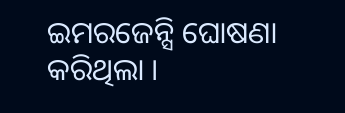ଇମରଜେନ୍ସି ଘୋଷଣା କରିଥିଲା ।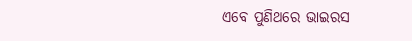ଏବେ ପୁଣିଥରେ ଭାଇରସ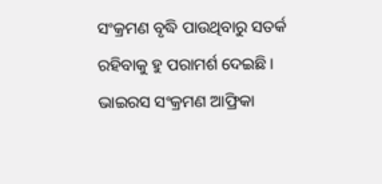ସଂକ୍ରମଣ ବୃଦ୍ଧି ପାଉଥିବାରୁ ସତର୍କ ରହିବାକୁ ହୁ ପରାମର୍ଶ ଦେଇଛି । ଭାଇରସ ସଂକ୍ରମଣ ଆଫ୍ରିକା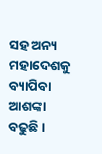ସହ ଅନ୍ୟ ମହାଦେଶକୁ ବ୍ୟାପିବା ଆଶଙ୍କା ବଢୁଛି ।